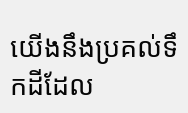យើងនឹងប្រគល់ទឹកដីដែល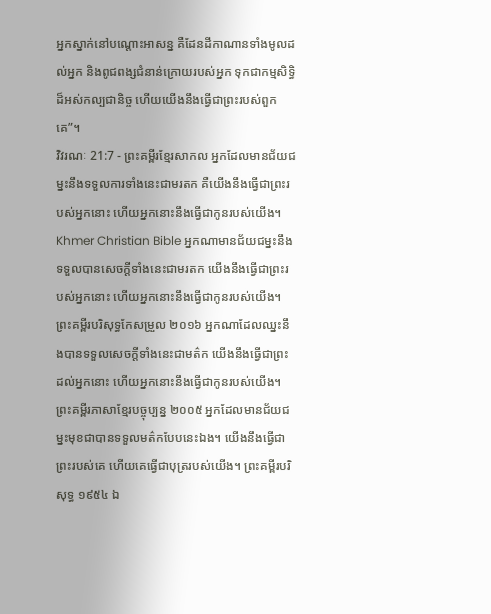អ្នកស្នាក់នៅបណ្ដោះអាសន្ន គឺដែនដីកាណានទាំងមូលដល់អ្នក និងពូជពង្សជំនាន់ក្រោយរបស់អ្នក ទុកជាកម្មសិទ្ធិដ៏អស់កល្បជានិច្ច ហើយយើងនឹងធ្វើជាព្រះរបស់ពួកគេ”។
វិវរណៈ 21:7 - ព្រះគម្ពីរខ្មែរសាកល អ្នកដែលមានជ័យជម្នះនឹងទទួលការទាំងនេះជាមរតក គឺយើងនឹងធ្វើជាព្រះរបស់អ្នកនោះ ហើយអ្នកនោះនឹងធ្វើជាកូនរបស់យើង។ Khmer Christian Bible អ្នកណាមានជ័យជម្នះនឹងទទួលបានសេចក្ដីទាំងនេះជាមរតក យើងនឹងធ្វើជាព្រះរបស់អ្នកនោះ ហើយអ្នកនោះនឹងធ្វើជាកូនរបស់យើង។ ព្រះគម្ពីរបរិសុទ្ធកែសម្រួល ២០១៦ អ្នកណាដែលឈ្នះនឹងបានទទួលសេចក្ដីទាំងនេះជាមត៌ក យើងនឹងធ្វើជាព្រះដល់អ្នកនោះ ហើយអ្នកនោះនឹងធ្វើជាកូនរបស់យើង។ ព្រះគម្ពីរភាសាខ្មែរបច្ចុប្បន្ន ២០០៥ អ្នកដែលមានជ័យជម្នះមុខជាបានទទួលមត៌កបែបនេះឯង។ យើងនឹងធ្វើជាព្រះរបស់គេ ហើយគេធ្វើជាបុត្ររបស់យើង។ ព្រះគម្ពីរបរិសុទ្ធ ១៩៥៤ ឯ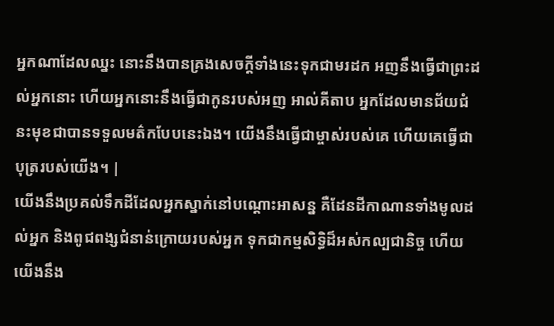អ្នកណាដែលឈ្នះ នោះនឹងបានគ្រងសេចក្ដីទាំងនេះទុកជាមរដក អញនឹងធ្វើជាព្រះដល់អ្នកនោះ ហើយអ្នកនោះនឹងធ្វើជាកូនរបស់អញ អាល់គីតាប អ្នកដែលមានជ័យជំនះមុខជាបានទទួលមត៌កបែបនេះឯង។ យើងនឹងធ្វើជាម្ចាស់របស់គេ ហើយគេធ្វើជាបុត្ររបស់យើង។ |
យើងនឹងប្រគល់ទឹកដីដែលអ្នកស្នាក់នៅបណ្ដោះអាសន្ន គឺដែនដីកាណានទាំងមូលដល់អ្នក និងពូជពង្សជំនាន់ក្រោយរបស់អ្នក ទុកជាកម្មសិទ្ធិដ៏អស់កល្បជានិច្ច ហើយយើងនឹង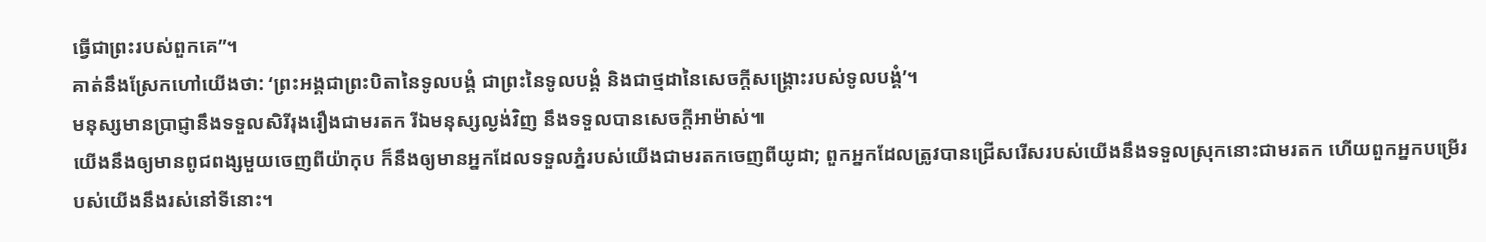ធ្វើជាព្រះរបស់ពួកគេ”។
គាត់នឹងស្រែកហៅយើងថា: ‘ព្រះអង្គជាព្រះបិតានៃទូលបង្គំ ជាព្រះនៃទូលបង្គំ និងជាថ្មដានៃសេចក្ដីសង្គ្រោះរបស់ទូលបង្គំ’។
មនុស្សមានប្រាជ្ញានឹងទទួលសិរីរុងរឿងជាមរតក រីឯមនុស្សល្ងង់វិញ នឹងទទួលបានសេចក្ដីអាម៉ាស់៕
យើងនឹងឲ្យមានពូជពង្សមួយចេញពីយ៉ាកុប ក៏នឹងឲ្យមានអ្នកដែលទទួលភ្នំរបស់យើងជាមរតកចេញពីយូដា; ពួកអ្នកដែលត្រូវបានជ្រើសរើសរបស់យើងនឹងទទួលស្រុកនោះជាមរតក ហើយពួកអ្នកបម្រើរបស់យើងនឹងរស់នៅទីនោះ។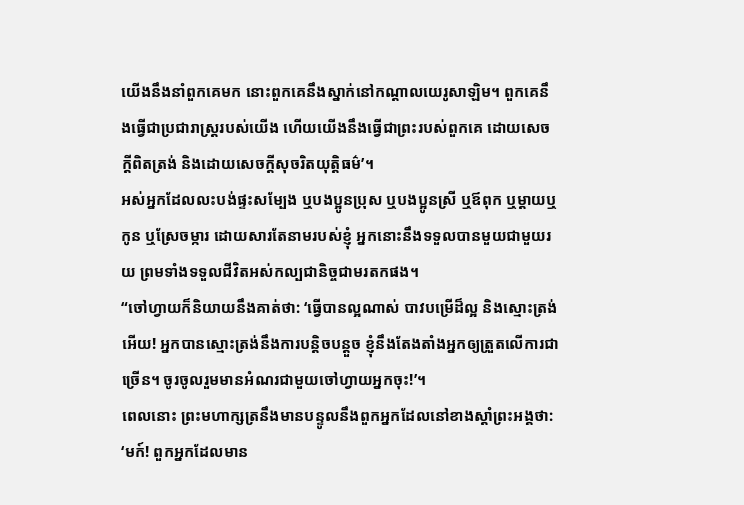យើងនឹងនាំពួកគេមក នោះពួកគេនឹងស្នាក់នៅកណ្ដាលយេរូសាឡិម។ ពួកគេនឹងធ្វើជាប្រជារាស្ត្ររបស់យើង ហើយយើងនឹងធ្វើជាព្រះរបស់ពួកគេ ដោយសេចក្ដីពិតត្រង់ និងដោយសេចក្ដីសុចរិតយុត្តិធម៌’។
អស់អ្នកដែលលះបង់ផ្ទះសម្បែង ឬបងប្អូនប្រុស ឬបងប្អូនស្រី ឬឪពុក ឬម្ដាយឬកូន ឬស្រែចម្ការ ដោយសារតែនាមរបស់ខ្ញុំ អ្នកនោះនឹងទទួលបានមួយជាមួយរយ ព្រមទាំងទទួលជីវិតអស់កល្បជានិច្ចជាមរតកផង។
“ចៅហ្វាយក៏និយាយនឹងគាត់ថា: ‘ធ្វើបានល្អណាស់ បាវបម្រើដ៏ល្អ និងស្មោះត្រង់អើយ! អ្នកបានស្មោះត្រង់នឹងការបន្តិចបន្តួច ខ្ញុំនឹងតែងតាំងអ្នកឲ្យត្រួតលើការជាច្រើន។ ចូរចូលរួមមានអំណរជាមួយចៅហ្វាយអ្នកចុះ!’។
ពេលនោះ ព្រះមហាក្សត្រនឹងមានបន្ទូលនឹងពួកអ្នកដែលនៅខាងស្ដាំព្រះអង្គថា: ‘មក៍! ពួកអ្នកដែលមាន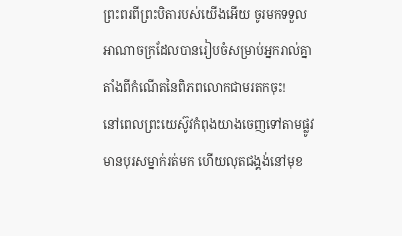ព្រះពរពីព្រះបិតារបស់យើងអើយ ចូរមកទទួលអាណាចក្រដែលបានរៀបចំសម្រាប់អ្នករាល់គ្នាតាំងពីកំណើតនៃពិភពលោកជាមរតកចុះ!
នៅពេលព្រះយេស៊ូវកំពុងយាងចេញទៅតាមផ្លូវ មានបុរសម្នាក់រត់មក ហើយលុតជង្គង់នៅមុខ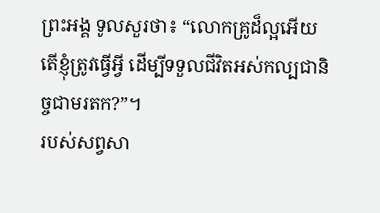ព្រះអង្គ ទូលសួរថា៖ “លោកគ្រូដ៏ល្អអើយ តើខ្ញុំត្រូវធ្វើអ្វី ដើម្បីទទួលជីវិតអស់កល្បជានិច្ចជាមរតក?”។
របស់សព្វសា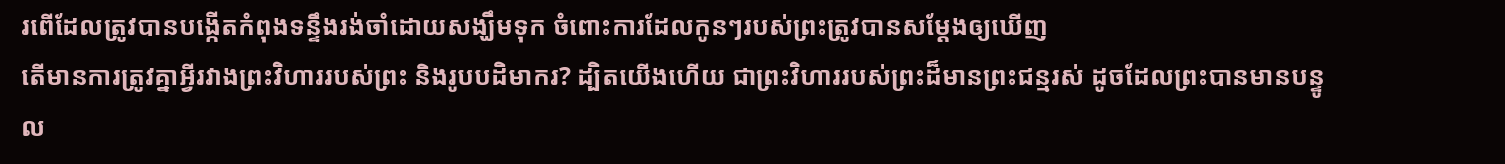រពើដែលត្រូវបានបង្កើតកំពុងទន្ទឹងរង់ចាំដោយសង្ឃឹមទុក ចំពោះការដែលកូនៗរបស់ព្រះត្រូវបានសម្ដែងឲ្យឃើញ
តើមានការត្រូវគ្នាអ្វីរវាងព្រះវិហាររបស់ព្រះ និងរូបបដិមាករ? ដ្បិតយើងហើយ ជាព្រះវិហាររបស់ព្រះដ៏មានព្រះជន្មរស់ ដូចដែលព្រះបានមានបន្ទូល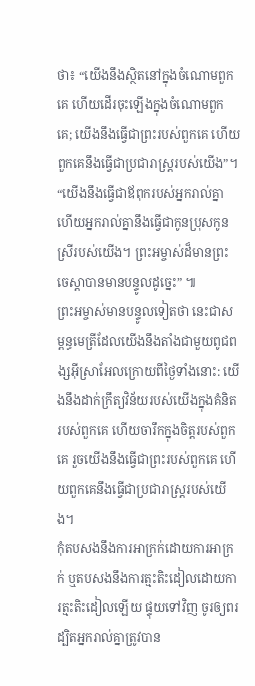ថា៖ “យើងនឹងស្ថិតនៅក្នុងចំណោមពួកគេ ហើយដើរចុះឡើងក្នុងចំណោមពួកគេ; យើងនឹងធ្វើជាព្រះរបស់ពួកគេ ហើយពួកគេនឹងធ្វើជាប្រជារាស្ត្ររបស់យើង”។
“យើងនឹងធ្វើជាឪពុករបស់អ្នករាល់គ្នា ហើយអ្នករាល់គ្នានឹងធ្វើជាកូនប្រុសកូនស្រីរបស់យើង។ ព្រះអម្ចាស់ដ៏មានព្រះចេស្ដាបានមានបន្ទូលដូច្នេះ” ៕
ព្រះអម្ចាស់មានបន្ទូលទៀតថា នេះជាសម្ពន្ធមេត្រីដែលយើងនឹងតាំងជាមួយពូជពង្សអ៊ីស្រាអែលក្រោយពីថ្ងៃទាំងនោះ: យើងនឹងដាក់ក្រឹត្យវិន័យរបស់យើងក្នុងគំនិតរបស់ពួកគេ ហើយចារឹកក្នុងចិត្តរបស់ពួកគេ រួចយើងនឹងធ្វើជាព្រះរបស់ពួកគេ ហើយពួកគេនឹងធ្វើជាប្រជារាស្ត្ររបស់យើង។
កុំតបសងនឹងការអាក្រក់ដោយការអាក្រក់ ឬតបសងនឹងការត្មះតិះដៀលដោយការត្មះតិះដៀលឡើយ ផ្ទុយទៅវិញ ចូរឲ្យពរ ដ្បិតអ្នករាល់គ្នាត្រូវបាន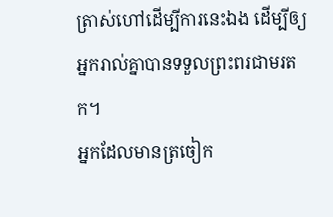ត្រាស់ហៅដើម្បីការនេះឯង ដើម្បីឲ្យអ្នករាល់គ្នាបានទទួលព្រះពរជាមរតក។
អ្នកដែលមានត្រចៀក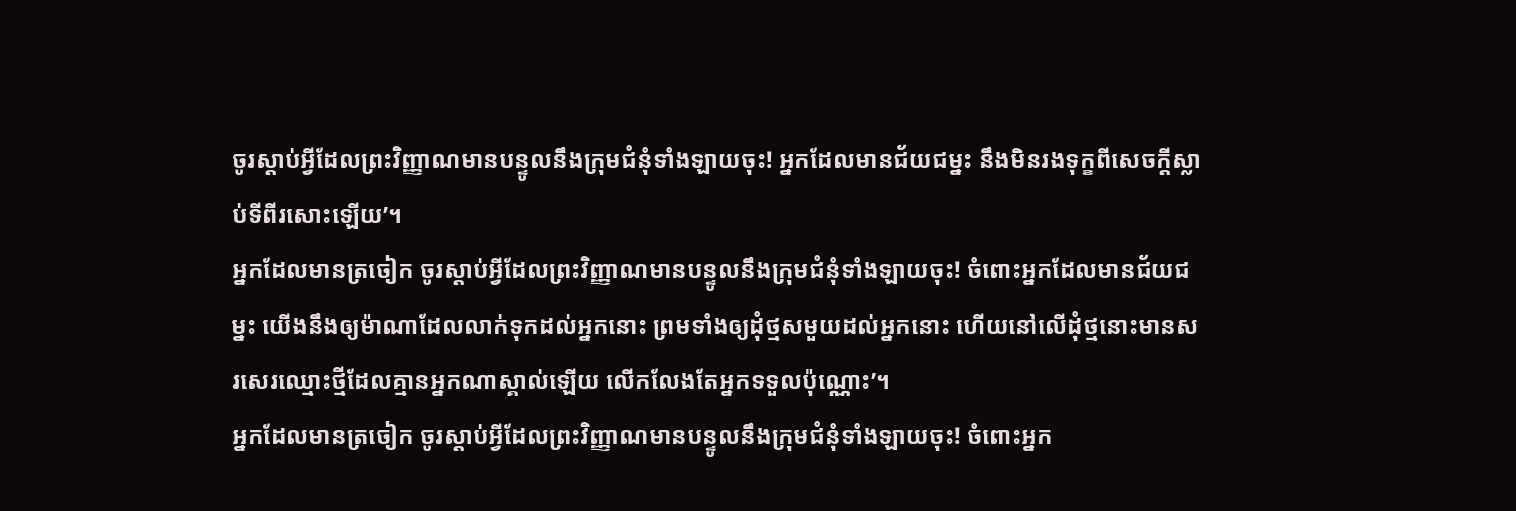ចូរស្ដាប់អ្វីដែលព្រះវិញ្ញាណមានបន្ទូលនឹងក្រុមជំនុំទាំងឡាយចុះ! អ្នកដែលមានជ័យជម្នះ នឹងមិនរងទុក្ខពីសេចក្ដីស្លាប់ទីពីរសោះឡើយ’។
អ្នកដែលមានត្រចៀក ចូរស្ដាប់អ្វីដែលព្រះវិញ្ញាណមានបន្ទូលនឹងក្រុមជំនុំទាំងឡាយចុះ! ចំពោះអ្នកដែលមានជ័យជម្នះ យើងនឹងឲ្យម៉ាណាដែលលាក់ទុកដល់អ្នកនោះ ព្រមទាំងឲ្យដុំថ្មសមួយដល់អ្នកនោះ ហើយនៅលើដុំថ្មនោះមានសរសេរឈ្មោះថ្មីដែលគ្មានអ្នកណាស្គាល់ឡើយ លើកលែងតែអ្នកទទួលប៉ុណ្ណោះ’។
អ្នកដែលមានត្រចៀក ចូរស្ដាប់អ្វីដែលព្រះវិញ្ញាណមានបន្ទូលនឹងក្រុមជំនុំទាំងឡាយចុះ! ចំពោះអ្នក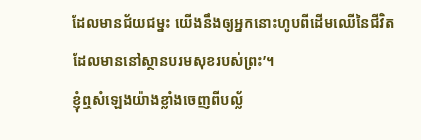ដែលមានជ័យជម្នះ យើងនឹងឲ្យអ្នកនោះហូបពីដើមឈើនៃជីវិត ដែលមាននៅស្ថានបរមសុខរបស់ព្រះ’។
ខ្ញុំឮសំឡេងយ៉ាងខ្លាំងចេញពីបល្ល័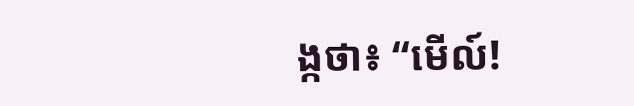ង្កថា៖ “មើល៍!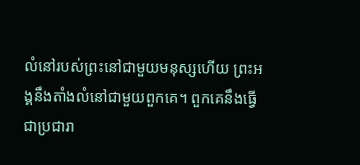លំនៅរបស់ព្រះនៅជាមួយមនុស្សហើយ ព្រះអង្គនឹងតាំងលំនៅជាមួយពួកគេ។ ពួកគេនឹងធ្វើជាប្រជារា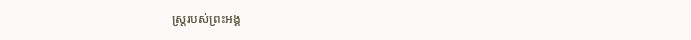ស្ត្ររបស់ព្រះអង្គ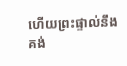ហើយព្រះផ្ទាល់នឹងគង់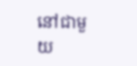នៅជាមួយ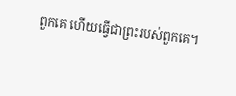ពួកគេ ហើយធ្វើជាព្រះរបស់ពួកគេ។